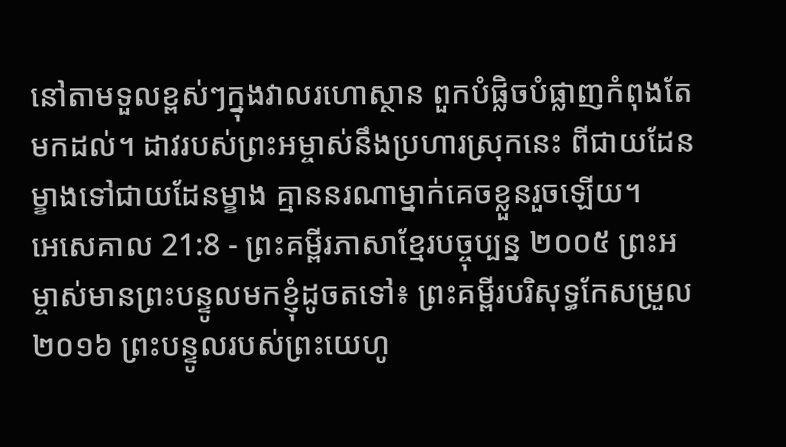នៅតាមទួលខ្ពស់ៗក្នុងវាលរហោស្ថាន ពួកបំផ្លិចបំផ្លាញកំពុងតែមកដល់។ ដាវរបស់ព្រះអម្ចាស់នឹងប្រហារស្រុកនេះ ពីជាយដែនម្ខាងទៅជាយដែនម្ខាង គ្មាននរណាម្នាក់គេចខ្លួនរួចឡើយ។
អេសេគាល 21:8 - ព្រះគម្ពីរភាសាខ្មែរបច្ចុប្បន្ន ២០០៥ ព្រះអម្ចាស់មានព្រះបន្ទូលមកខ្ញុំដូចតទៅ៖ ព្រះគម្ពីរបរិសុទ្ធកែសម្រួល ២០១៦ ព្រះបន្ទូលរបស់ព្រះយេហូ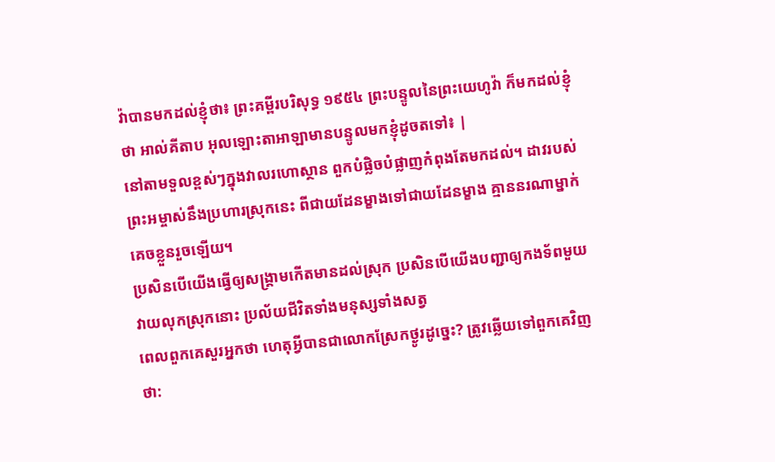វ៉ាបានមកដល់ខ្ញុំថា៖ ព្រះគម្ពីរបរិសុទ្ធ ១៩៥៤ ព្រះបន្ទូលនៃព្រះយេហូវ៉ា ក៏មកដល់ខ្ញុំថា អាល់គីតាប អុលឡោះតាអាឡាមានបន្ទូលមកខ្ញុំដូចតទៅ៖ |
នៅតាមទួលខ្ពស់ៗក្នុងវាលរហោស្ថាន ពួកបំផ្លិចបំផ្លាញកំពុងតែមកដល់។ ដាវរបស់ព្រះអម្ចាស់នឹងប្រហារស្រុកនេះ ពីជាយដែនម្ខាងទៅជាយដែនម្ខាង គ្មាននរណាម្នាក់គេចខ្លួនរួចឡើយ។
ប្រសិនបើយើងធ្វើឲ្យសង្គ្រាមកើតមានដល់ស្រុក ប្រសិនបើយើងបញ្ជាឲ្យកងទ័ពមួយវាយលុកស្រុកនោះ ប្រល័យជីវិតទាំងមនុស្សទាំងសត្វ
ពេលពួកគេសួរអ្នកថា ហេតុអ្វីបានជាលោកស្រែកថ្ងូរដូច្នេះ? ត្រូវឆ្លើយទៅពួកគេវិញថា: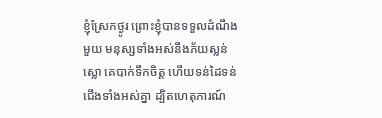ខ្ញុំស្រែកថ្ងូរ ព្រោះខ្ញុំបានទទួលដំណឹងមួយ មនុស្សទាំងអស់នឹងភ័យស្លន់ស្លោ គេបាក់ទឹកចិត្ត ហើយទន់ដៃទន់ជើងទាំងអស់គ្នា ដ្បិតហេតុការណ៍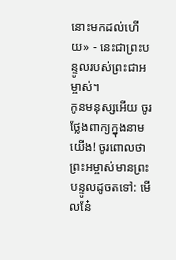នោះមកដល់ហើយ» - នេះជាព្រះបន្ទូលរបស់ព្រះជាអម្ចាស់។
កូនមនុស្សអើយ ចូរថ្លែងពាក្យក្នុងនាមយើង! ចូរពោលថា ព្រះអម្ចាស់មានព្រះបន្ទូលដូចតទៅ: មើលនែ៎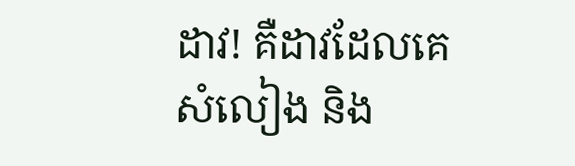ដាវ! គឺដាវដែលគេសំលៀង និង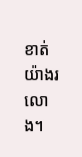ខាត់យ៉ាងរលោង។